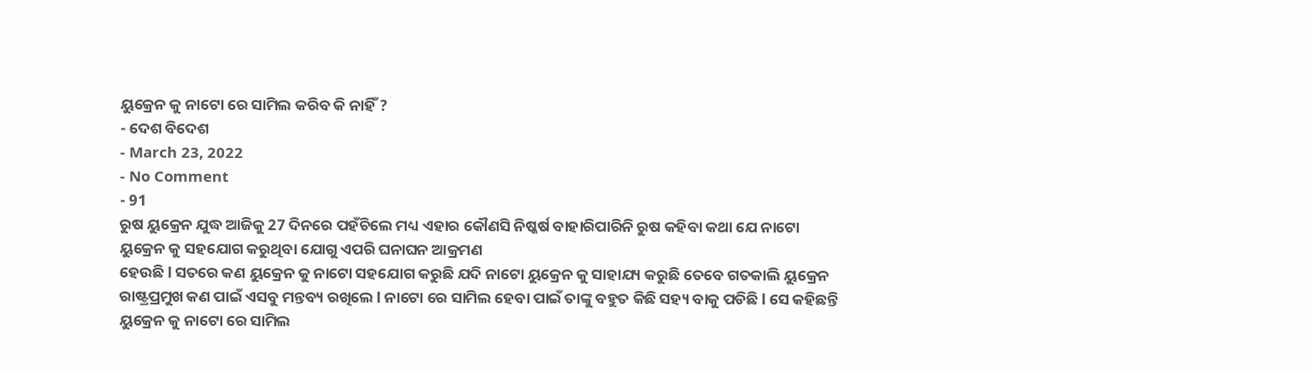ୟୁକ୍ରେନ କୁ ନାଟୋ ରେ ସାମିଲ କରିବ କି ନାହିଁ ?
- ଦେଶ ବିଦେଶ
- March 23, 2022
- No Comment
- 91
ରୁଷ ୟୁକ୍ରେନ ଯୁଦ୍ଧ ଆଜିକୁ 27 ଦିନରେ ପହଁଚିଲେ ମଧ୍ୟ ଏହାର କୌଣସି ନିଷ୍କର୍ଷ ବାହାରିପାରିନି ରୁଷ କହିବା କଥା ଯେ ନାଟୋ ୟୁକ୍ରେନ କୁ ସହଯୋଗ କରୁଥିବା ଯୋଗୁ ଏପରି ଘନାଘନ ଆକ୍ରମଣ
ହେଉଛି l ସତରେ କଣ ୟୁକ୍ରେନ କୁ ନାଟୋ ସହଯୋଗ କରୁଛି ଯଦି ନାଟୋ ୟୁକ୍ରେନ କୁ ସାହାଯ୍ୟ କରୁଛି ତେବେ ଗତକାଲି ୟୁକ୍ରେନ ରାଷ୍ଟ୍ରପ୍ରମୁଖ କଣ ପାଇଁ ଏସବୁ ମନ୍ତବ୍ୟ ରଖିଲେ l ନାଟୋ ରେ ସାମିଲ ହେବା ପାଇଁ ତାଙ୍କୁ ବହୁତ କିଛି ସହ୍ୟ ବାକୁ ପଡିଛି l ସେ କହିଛନ୍ତି ୟୁକ୍ରେନ କୁ ନାଟୋ ରେ ସାମିଲ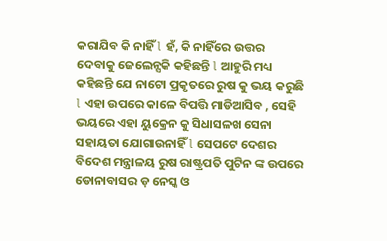କରାଯିବ କି ନାହିଁ l ହଁ, କି ନାହିଁରେ ଉତ୍ତର ଦେବାକୁ ଜେଲେନ୍ସକି କହିଛନ୍ତି l ଆହୁରି ମଧ୍ୟ କହିଛନ୍ତି ଯେ ନାଟୋ ପ୍ରକୃତରେ ରୁଷ କୁ ଭୟ କରୁଛି l ଏହା ଉପରେ କାଳେ ବିପତ୍ତି ମାଡିଆସିବ , ସେହି ଭୟରେ ଏହା ୟୁକ୍ରେନ କୁ ସିଧାସଳଖ ସେନା ସହାୟତା ଯୋଗାଉନାହିଁ l ସେପଟେ ଦେଶର ବିଦେଶ ମନ୍ତ୍ରାଳୟ ରୁଷ ରାଷ୍ଟ୍ରପତି ପୁଟିନ ଙ୍କ ଉପରେ ଡୋନାବାସର ଡ଼ ନେସ୍କ ଓ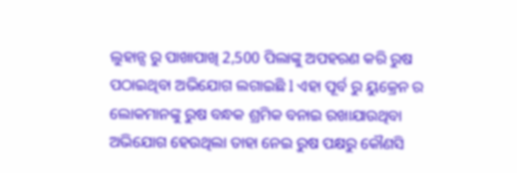ଲୁହାନ୍ସ ରୁ ପାଖାପାଖି 2,500 ପିଲାଙ୍କୁ ଅପହରଣ କରି ରୁଷ ପଠାଇଥିବା ଅଭିଯୋଗ ଲଗାଇଛି l ଏହା ପୂର୍ବ ରୁ ୟୁକ୍ରେନ ର ଲୋକମାନଙ୍କୁ ରୁଷ ବନ୍ଧକ ଶ୍ରମିକ ବନାଇ ରଖାଯାଉଥିବା ଅଭିଯୋଗ ହେଉଥିଲା ତାହା ନେଇ ରୁଷ ପକ୍ଷରୁ କୌଣସି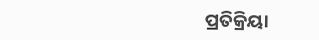ପ୍ରତିକ୍ରିୟା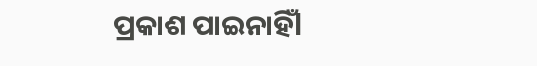ପ୍ରକାଶ ପାଇନାହିଁl